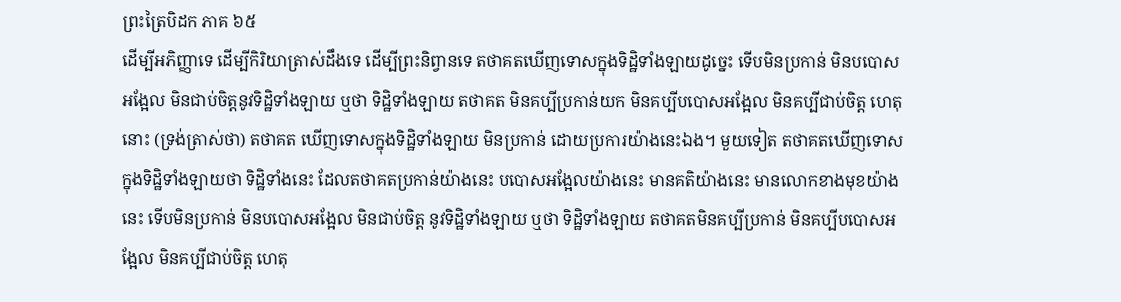ព្រះត្រៃបិដក ភាគ ៦៥
ដើម្បីអភិញ្ញាទេ ដើម្បីកិរិយាត្រាស់ដឹងទេ ដើម្បីព្រះនិព្វានទេ តថាគតឃើញទោសក្នុងទិដ្ឋិទាំងឡាយដូច្នេះ ទើបមិនប្រកាន់ មិនបបោសអង្អែល មិនជាប់ចិត្តនូវទិដ្ឋិទាំងឡាយ ឬថា ទិដ្ឋិទាំងឡាយ តថាគត មិនគប្បីប្រកាន់យក មិនគប្បីបបោសអង្អែល មិនគប្បីជាប់ចិត្ត ហេតុនោះ (ទ្រង់ត្រាស់ថា) តថាគត ឃើញទោសក្នុងទិដ្ឋិទាំងឡាយ មិនប្រកាន់ ដោយប្រការយ៉ាងនេះឯង។ មួយទៀត តថាគតឃើញទោសក្នុងទិដ្ឋិទាំងឡាយថា ទិដ្ឋិទាំងនេះ ដែលតថាគតប្រកាន់យ៉ាងនេះ បបោសអង្អែលយ៉ាងនេះ មានគតិយ៉ាងនេះ មានលោកខាងមុខយ៉ាងនេះ ទើបមិនប្រកាន់ មិនបបោសអង្អែល មិនជាប់ចិត្ត នូវទិដ្ឋិទាំងឡាយ ឬថា ទិដ្ឋិទាំងឡាយ តថាគតមិនគប្បីប្រកាន់ មិនគប្បីបបោសអង្អែល មិនគប្បីជាប់ចិត្ត ហេតុ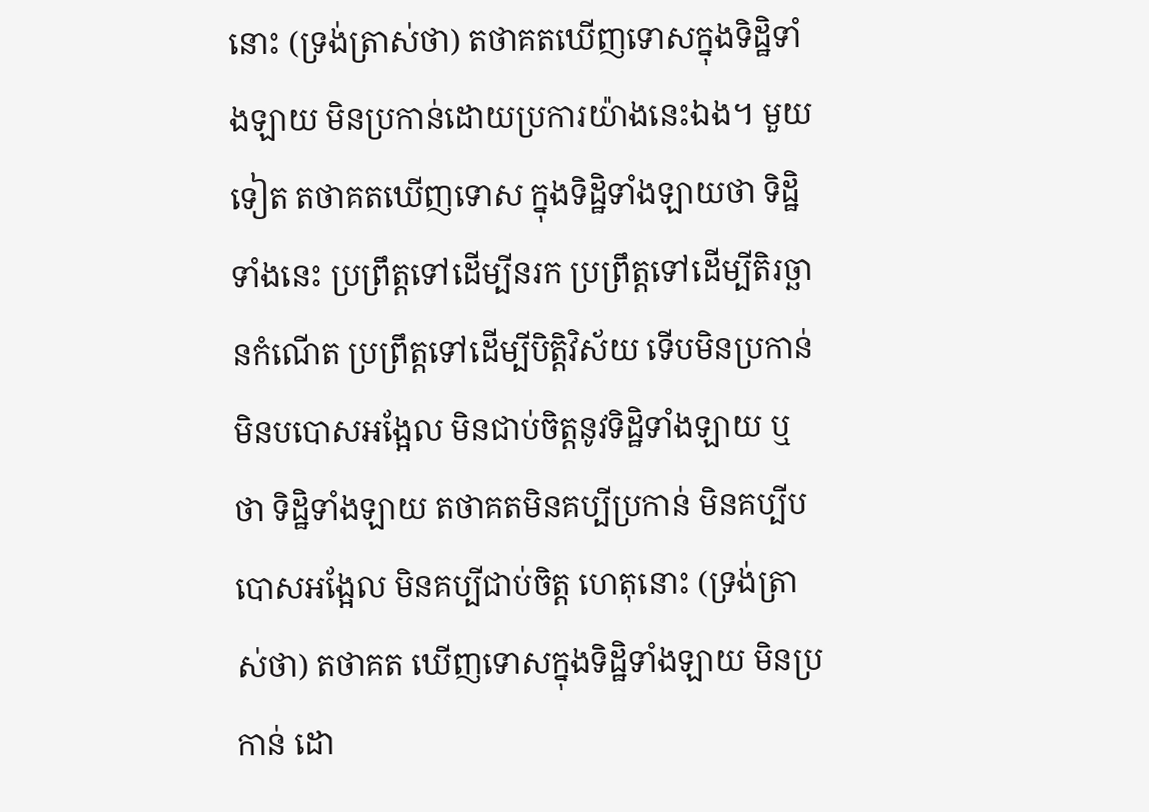នោះ (ទ្រង់ត្រាស់ថា) តថាគតឃើញទោសក្នុងទិដ្ឋិទាំងឡាយ មិនប្រកាន់ដោយប្រការយ៉ាងនេះឯង។ មួយទៀត តថាគតឃើញទោស ក្នុងទិដ្ឋិទាំងឡាយថា ទិដ្ឋិទាំងនេះ ប្រព្រឹត្តទៅដើម្បីនរក ប្រព្រឹត្តទៅដើម្បីតិរច្ឆានកំណើត ប្រព្រឹត្តទៅដើម្បីបិត្តិវិស័យ ទើបមិនប្រកាន់ មិនបបោសអង្អែល មិនជាប់ចិត្តនូវទិដ្ឋិទាំងឡាយ ឬថា ទិដ្ឋិទាំងឡាយ តថាគតមិនគប្បីប្រកាន់ មិនគប្បីបបោសអង្អែល មិនគប្បីជាប់ចិត្ត ហេតុនោះ (ទ្រង់ត្រាស់ថា) តថាគត ឃើញទោសក្នុងទិដ្ឋិទាំងឡាយ មិនប្រកាន់ ដោ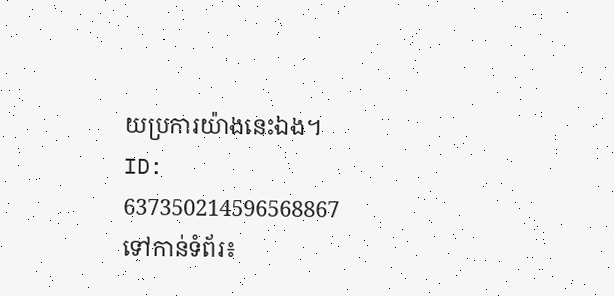យប្រការយ៉ាងនេះឯង។
ID: 637350214596568867
ទៅកាន់ទំព័រ៖